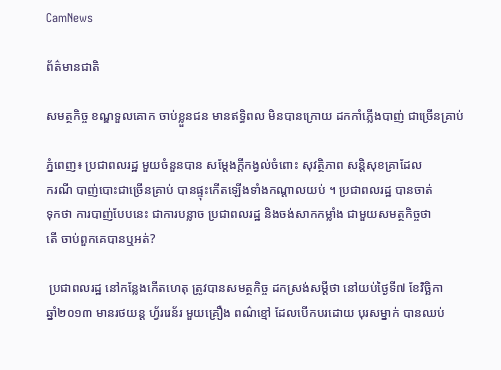CamNews

ព័ត៌មានជាតិ

សមត្ថកិច្ច ខណ្ឌទួលគោក ចាប់ខ្លួនជន មានឥទ្ធិពល មិនបានក្រោយ ដកកាំភ្លើងបាញ់ ជាច្រើនគ្រាប់

ភ្នំពេញ៖ ប្រជាពលរដ្ឋ មួយចំនួនបាន សម្តែងក្តីកង្វល់ចំពោះ សុវត្ថិភាព សន្តិសុខគ្រាដែល
ករណី បាញ់បោះជាច្រើនគ្រាប់ បានផ្ទុះកើតឡើងទាំងកណ្តាលយប់ ។ ប្រជាពលរដ្ឋ បានចាត់
ទុកថា ការបាញ់បែបនេះ ជាការបន្លាច ប្រជាពលរដ្ឋ និងចង់សាកកម្លាំង ជាមួយសមត្ថកិច្ចថា
តើ ចាប់ពួកគេបានឬអត់?

 ប្រជាពលរដ្ឋ នៅកន្លែងកើតហេតុ ត្រូវបានសមត្ថកិច្ច ដកស្រង់សម្តីថា នៅយប់ថ្ងៃទី៧ ខែវិច្ឆិកា
ឆ្នាំ២០១៣ មានរថយន្ត ហ្វ័ររេន័រ មួយគ្រឿង ពណ៌ខ្មៅ ដែលបើកបរដោយ បុរសម្នាក់ បានឈប់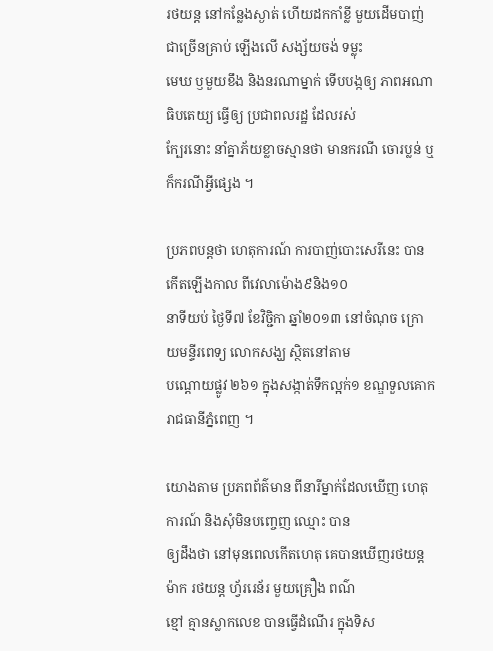រថយន្ត នៅកន្លែងស្ងាត់ ហើយដកកាំខ្លី មួយដើមបាញ់ ជាច្រើនគ្រាប់ ឡើងលើ សង្ស័យចង់ ទម្លុះ
មេឃ ឫមួយខឹង និងនរណាម្នាក់ ទើបបង្កឲ្យ ភាពអណាធិបតេយ្យ ធ្វើឲ្យ ប្រជាពលរដ្ឋ ដែលរស់
ក្បែរនោះ នាំគ្នាភ័យខ្លាចស្មានថា មានករណី ចោរប្លន់ ឬក៏ករណីអ្វីផ្សេង ។

ប្រភពបន្តថា ហេតុការណ៍ ការបាញ់បោះសេរីនេះ បានកើតឡើងកាល ពីវេលាម៉ោង៩និង១០
នាទីយប់ ថ្ងៃទី៧ ខែវិច្ជិកា ឆ្នាំ២០១៣ នៅចំណុច ក្រោយមន្ទីរពេទ្យ លោកសង្ឃ ស្ថិតនៅតាម
បណ្តោយផ្លូវ ២៦១ ក្នុងសង្កាត់ទឹកល្អក់១ ខណ្ឌទួលគោក រាជធានីភ្នំពេញ ។

យោងតាម ប្រភពព័ត៌មាន ពីនារីម្នាក់ដែលឃើញ ហេតុការណ៍ និងសុំមិនបញ្ចេញ ឈ្មោះ បាន
ឲ្យដឹងថា នៅមុនពេលកើតហេតុ គេបានឃើញរថយន្តម៉ាក រថយន្ត ហ្វ័ររេន័រ មួយគ្រឿង ពណ៌
ខ្មៅ គ្មានស្លាកលេខ បានធ្វើដំណើរ ក្នុងទិស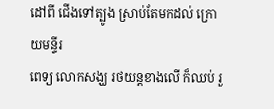ដៅពី ជើងទៅត្បូង ស្រាប់តែមកដល់ ក្រោយមន្ទីរ
ពេទ្យ លោកសង្ឃ រថយន្តខាងលើ ក៏ឈប់ រួ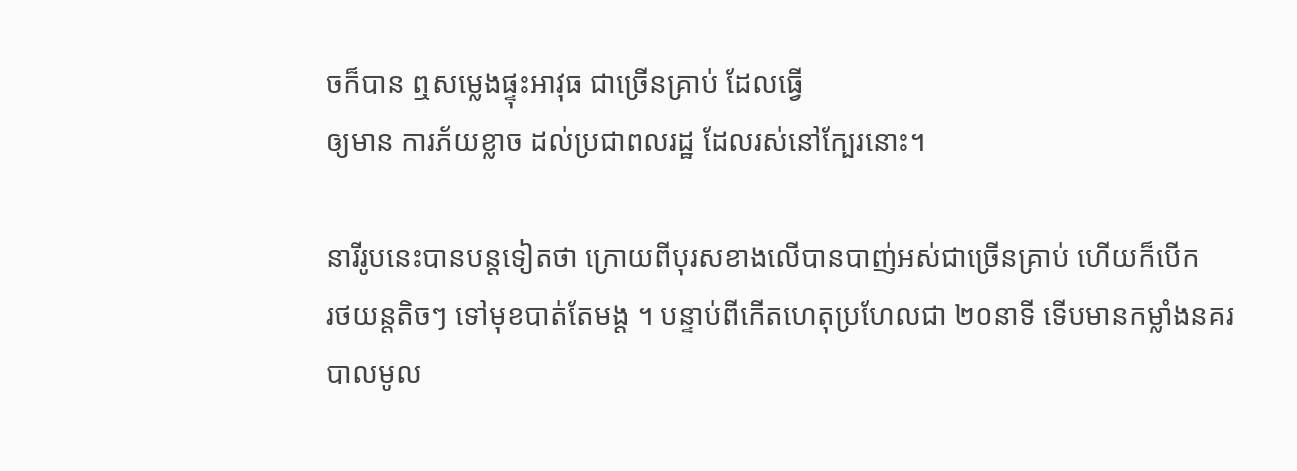ចក៏បាន ឮសម្លេងផ្ទុះអាវុធ ជាច្រើនគ្រាប់ ដែលធ្វើ
ឲ្យមាន ការភ័យខ្លាច ដល់ប្រជាពលរដ្ឋ ដែលរស់នៅក្បែរនោះ។

នារីរូបនេះបានបន្តទៀតថា ក្រោយពីបុរសខាងលើបានបាញ់អស់ជាច្រើនគ្រាប់ ហើយក៏បើក
រថយន្តតិចៗ ទៅមុខបាត់តែមង្ត ។ បន្ទាប់ពីកើតហេតុប្រហែលជា ២០នាទី ទើបមានកម្លាំងនគរ
បាលមូល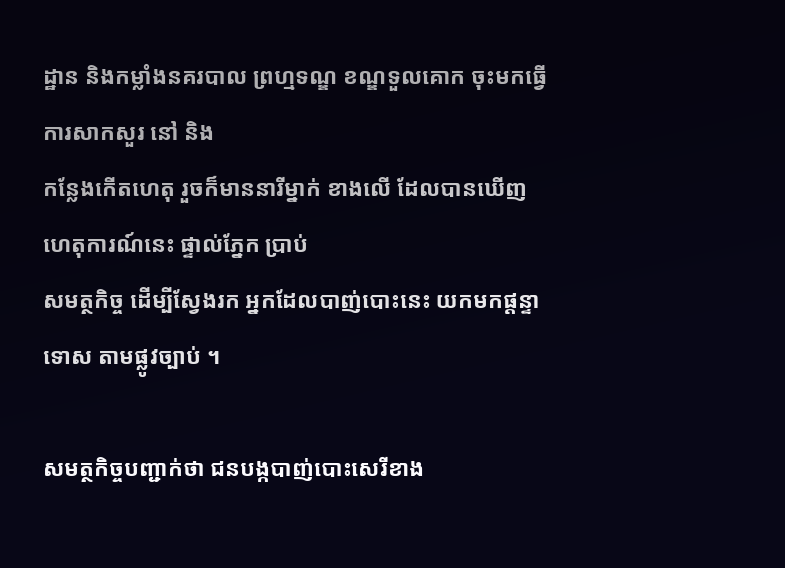ដ្ឋាន និងកម្លាំងនគរបាល ព្រហ្មទណ្ឌ ខណ្ឌទួលគោក ចុះមកធ្វើការសាកសួរ នៅ និង
កន្លែងកើតហេតុ រួចក៏មាននារីម្នាក់ ខាងលើ ដែលបានឃើញ ហេតុការណ៍នេះ ផ្ទាល់ភ្នែក ប្រាប់
សមត្ថកិច្ច ដើម្បីស្វែងរក អ្នកដែលបាញ់បោះនេះ យកមកផ្តន្ទាទោស តាមផ្លូវច្បាប់ ។

សមត្ថកិច្ចបញ្ជាក់ថា ជនបង្កបាញ់បោះសេរីខាង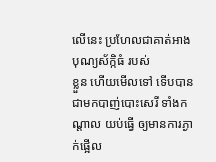លើនេះ ប្រហែលជាគាត់អាងបុណ្យស័ក្កិធំ របស់
ខ្លួន ហើយមើលទៅ ទើបបានជាមកបាញ់បោះសេរី ទាំងកណ្តាល យប់ធ្វើ ឲ្យមានការភ្ងាក់ផ្អើល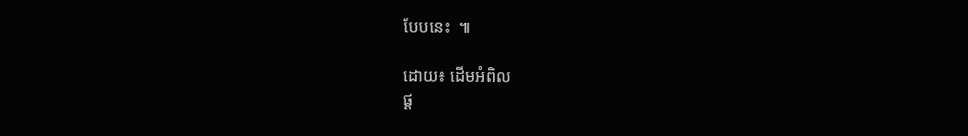បែបនេះ  ៕

ដោយ៖ ដើមអំពិល
ផ្ត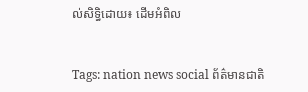ល់សិទ្ធិដោយ៖ ដើមអំពិល


Tags: nation news social ព័ត៌មានជាតិ